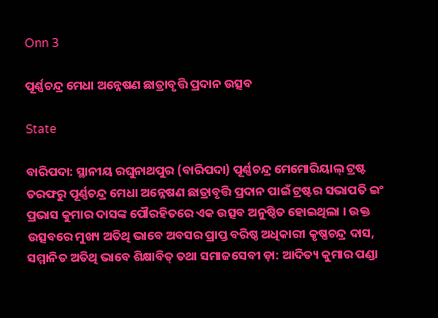Onn 3

ପୂର୍ଣ୍ଣଚନ୍ଦ୍ର ମେଧା ଅନ୍ନେଷଣ ଛାତ୍ରାବୃତ୍ତି ପ୍ରଦାନ ଉତ୍ସବ

State

ବାରିପଦା: ସ୍ଥାନୀୟ ରଘୁନାଥପୁର (ବାରିପଦା) ପୂର୍ଣ୍ଣଚନ୍ଦ୍ର ମେମୋରିୟାଲ୍ ଟ୍ରଷ୍ଟ ତରଫରୁ ପୂର୍ଣ୍ଣଚନ୍ଦ୍ର ମେଧା ଅନ୍ନେଷଣ ଛାତ୍ରାବୃତ୍ତି ପ୍ରଦାନ ପାଇଁ ଟ୍ରଷ୍ଟର ସଭାପତି ଇଂ ପ୍ରଭାସ କୁମାର ଦାସଙ୍କ ପୌରହିତରେ ଏକ ଉତ୍ସବ ଅନୁଷ୍ଠିତ ହୋଇଥିଲା । ଉକ୍ତ ଉତ୍ସବରେ ମୁଖ୍ୟ ଅତିଥି ଭାବେ ଅବସର ପ୍ରାପ୍ତ ବରିଷ୍ଠ ଅଧିକାରୀ କୃଷ୍ଣଚନ୍ଦ୍ର ଦାସ, ସମ୍ମାନିତ ଅତିଥି ଭାବେ ଶିକ୍ଷାବିତ୍ ତଥା ସମାଜସେବୀ ଡ଼ା: ଆଦିତ୍ୟ କୁମାର ପଣ୍ଡା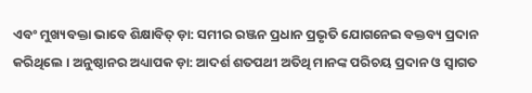ଏବଂ ମୁଖ୍ୟବକ୍ତା ଭାବେ ଶିକ୍ଷାବିତ୍ ଡ଼ା: ସମୀର ରଞ୍ଜନ ପ୍ରଧାନ ପ୍ରଭୃତି ଯୋଗନେଇ ବକ୍ତବ୍ୟ ପ୍ରଦାନ କରିଥିଲେ । ଅନୁଷ୍ଠାନର ଅଧ୍ୟାପକ ଡ଼ା: ଆଦର୍ଶ ଶତପଥୀ ଅତିଥି ମାନଙ୍କ ପରିଚୟ ପ୍ରଦାନ ଓ ସ୍ଵାଗତ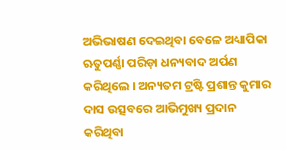ଅଭିଭାଷଣ ଦେଇଥିବା ବେଳେ ଅଧ୍ୟାପିକା ଋତୁପର୍ଣ୍ଣା ପରିଡ଼ା ଧନ୍ୟବାଦ ଅର୍ପଣ କରିଥିଲେ । ଅନ୍ୟତମ ଟ୍ରଷ୍ଟି ପ୍ରଶାନ୍ତ କୁମାର ଦାସ ଉତ୍ସବରେ ଆଭିମୁଖ୍ୟ ପ୍ରଦାନ କରିଥିବା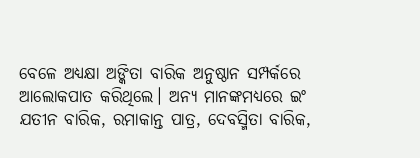ବେଳେ ଅଧ୍ୟକ୍ଷା ଅଙ୍କିତା ବାରିକ ଅନୁଷ୍ଠାନ ସମ୍ପର୍କରେ ଆଲୋକପାତ କରିଥିଲେ। ଅନ୍ୟ ମାନଙ୍କମଧ୍ୟରେ ଇଂ ଯତୀନ ବାରିକ, ରମାକାନ୍ତ ପାତ୍ର, ଦେବସ୍ମିତା ବାରିକ,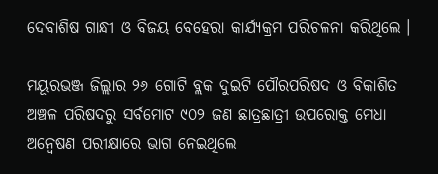ଦେବାଶିଷ ଗାନ୍ଧୀ ଓ ବିଜୟ ବେହେରା କାର୍ଯ୍ୟକ୍ରମ ପରିଚଳନା କରିଥିଲେ ।

ମୟୂରଭଞ୍ଜ ଜିଲ୍ଲାର ୨୬ ଗୋଟି ବ୍ଲକ ଦୁଇଟି ପୌରପରିଷଦ ଓ ବିକାଶିତ ଅଞ୍ଚଳ ପରିଷଦରୁ ସର୍ବମୋଟ ୯୦୨ ଜଣ ଛାତ୍ରଛାତ୍ରୀ ଉପରୋକ୍ତ ମେଧା ଅନ୍ଵେଷଣ ପରୀକ୍ଷାରେ ଭାଗ ନେଇଥିଲେ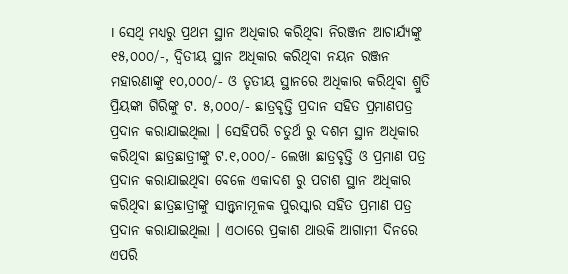। ସେଥି ମଧ୍ୟରୁ ପ୍ରଥମ ସ୍ଥାନ ଅଧିକାର କରିଥିବା ନିରଞ୍ଜନ ଆଚାର୍ଯ୍ୟଙ୍କୁ ୧୫,୦୦୦/-, ଦ୍ୱିତୀୟ ସ୍ଥାନ ଅଧିକାର କରିଥିବା ନୟନ ରଞ୍ଜନ ମହାରଣାଙ୍କୁ ୧୦,୦୦୦/- ଓ ତୃତୀୟ ସ୍ଥାନରେ ଅଧିକାର କରିଥିବା ଶ୍ରୁତି ପ୍ରିୟଙ୍କା ଗିରିଙ୍କୁ ଟ. ୫,୦୦୦/- ଛାତ୍ରବୃତ୍ତି ପ୍ରଦାନ ସହିତ ପ୍ରମାଣପତ୍ର ପ୍ରଦାନ କରାଯାଇଥିଲା । ସେହିପରି ଚତୁର୍ଥ ରୁ ଦଶମ ସ୍ଥାନ ଅଧିକାର କରିଥିବା ଛାତ୍ରଛାତ୍ରୀଙ୍କୁ ଟ.୧,୦୦୦/- ଲେଖା ଛାତ୍ରବୃତ୍ତି ଓ ପ୍ରମାଣ ପତ୍ର ପ୍ରଦାନ କରାଯାଇଥିବା ବେଳେ ଏକାଦଶ ରୁ ପଚାଶ ସ୍ଥାନ ଅଧିକାର କରିଥିବା ଛାତ୍ରଛାତ୍ରୀଙ୍କୁ ସାନ୍ତ୍ଵନାମୂଳକ ପୁରସ୍କାର ସହିତ ପ୍ରମାଣ ପତ୍ର ପ୍ରଦାନ କରାଯାଇଥିଲା । ଏଠାରେ ପ୍ରକାଶ ଥାଉକି ଆଗାମୀ ଦିନରେ ଏପରି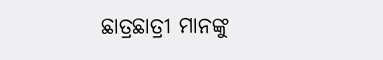ଛାତ୍ରଛାତ୍ରୀ ମାନଙ୍କୁ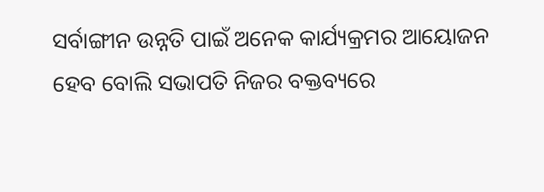ସର୍ବାଙ୍ଗୀନ ଉନ୍ନତି ପାଇଁ ଅନେକ କାର୍ଯ୍ୟକ୍ରମର ଆୟୋଜନ ହେବ ବୋଲି ସଭାପତି ନିଜର ବକ୍ତବ୍ୟରେ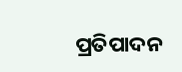ପ୍ରତିପାଦନ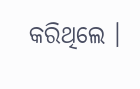କରିଥିଲେ ।